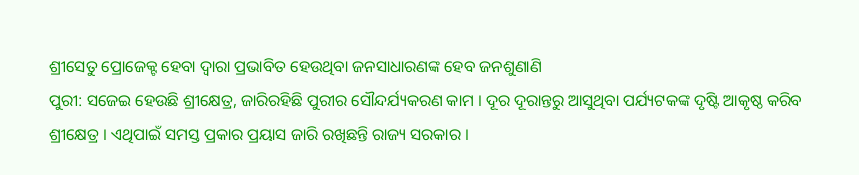ଶ୍ରୀସେତୁ ପ୍ରୋଜେକ୍ଟ ହେବା ଦ୍ୱାରା ପ୍ରଭାବିତ ହେଉଥିବା ଜନସାଧାରଣଙ୍କ ହେବ ଜନଶୁଣାଣି
ପୁରୀ: ସଜେଇ ହେଉଛି ଶ୍ରୀକ୍ଷେତ୍ର, ଜାରିରହିଛି ପୁରୀର ସୌନ୍ଦର୍ଯ୍ୟକରଣ କାମ । ଦୂର ଦୂରାନ୍ତରୁ ଆସୁଥିବା ପର୍ଯ୍ୟଟକଙ୍କ ଦୃଷ୍ଟି ଆକୃଷ୍ଠ କରିବ ଶ୍ରୀକ୍ଷେତ୍ର । ଏଥିପାଇଁ ସମସ୍ତ ପ୍ରକାର ପ୍ରୟାସ ଜାରି ରଖିଛନ୍ତି ରାଜ୍ୟ ସରକାର ।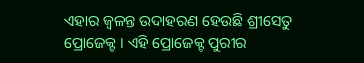ଏହାର ଜ୍ୱଳନ୍ତ ଉଦାହରଣ ହେଉଛି ଶ୍ରୀସେତୁ ପ୍ରୋଜେକ୍ଟ । ଏହି ପ୍ରୋଜେକ୍ଟ ପୁରୀର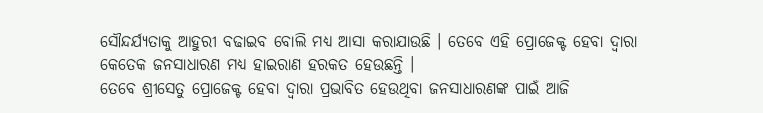ସୌନ୍ଦର୍ଯ୍ୟତାକୁ ଆହୁରୀ ବଢାଇବ ବୋଲି ମଧ୍ୟ ଆସା କରାଯାଉଛି । ତେବେ ଏହି ପ୍ରୋଜେକ୍ଟ ହେବା ଦ୍ୱାରା କେତେକ ଜନସାଧାରଣ ମଧ୍ୟ ହାଇରାଣ ହରକତ ହେଉଛନ୍ତି ।
ତେବେ ଶ୍ରୀସେତୁ ପ୍ରୋଜେକ୍ଟ ହେବା ଦ୍ୱାରା ପ୍ରଭାବିତ ହେଉଥିବା ଜନସାଧାରଣଙ୍କ ପାଇଁ ଆଜି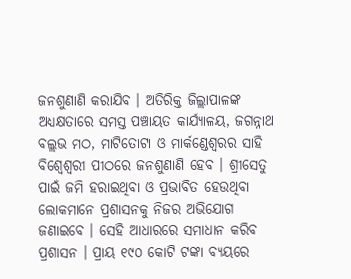ଜନଶୁଣାଣି କରାଯିବ । ଅତିରିକ୍ତ ଜିଲ୍ଲାପାଳଙ୍କ ଅଧ୍ୟକ୍ଷତାରେ ସମସ୍ତ ପଞ୍ଚାୟତ କାର୍ଯ୍ୟାଳୟ, ଜଗନ୍ନାଥ ବଲ୍ଲଭ ମଠ, ମାଟିତୋଟା ଓ ମାର୍କଣ୍ଡେଶ୍ୱରର ସାହି ବିଶ୍ୱେଶ୍ୱରୀ ପୀଠରେ ଜନଶୁଣାଣି ହେବ । ଶ୍ରୀସେତୁ ପାଇଁ ଜମି ହରାଇଥିବା ଓ ପ୍ରଭାବିତ ହେଉଥିବା ଲୋକମାନେ ପ୍ରଶାସନକୁ ନିଜର ଅଭିଯୋଗ ଜଣାଇବେ । ସେହି ଆଧାରରେ ସମାଧାନ କରିବ ପ୍ରଶାସନ । ପ୍ରାୟ ୧୯୦ କୋଟି ଟଙ୍କା ବ୍ୟୟରେ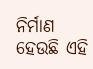ନିର୍ମାଣ ହେଉଛି ଏହି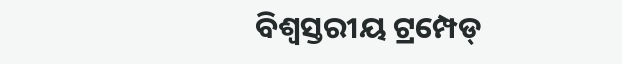ବିଶ୍ୱସ୍ତରୀୟ ଟ୍ରମ୍ପେଡ୍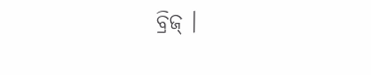ବ୍ରିଜ୍ ।